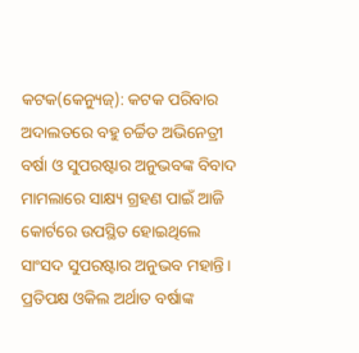କଟକ(କେନ୍ୟୁଜ୍): କଟକ ପରିବାର ଅଦାଲତରେ ବହୁ ଚର୍ଚ୍ଚିତ ଅଭିନେତ୍ରୀ ବର୍ଷା ଓ ସୁପରଷ୍ଟାର ଅନୁଭବଙ୍କ ବିବାଦ ମାମଲାରେ ସାକ୍ଷ୍ୟ ଗ୍ରହଣ ପାଇଁ ଆଜି କୋର୍ଟରେ ଉପସ୍ଥିତ ହୋଇଥିଲେ ସାଂସଦ ସୁପରଷ୍ଟାର ଅନୁଭବ ମହାନ୍ତି। ପ୍ରତିପକ୍ଷ ଓକିଲ ଅର୍ଥାତ ବର୍ଷାଙ୍କ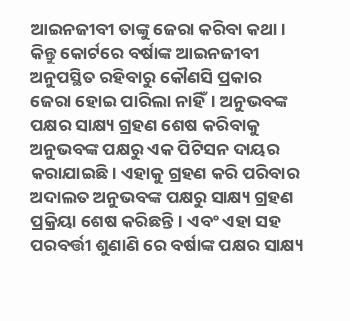ଆଇନଜୀବୀ ତାଙ୍କୁ ଜେରା କରିବା କଥା। କିନ୍ତୁ କୋର୍ଟରେ ବର୍ଷାଙ୍କ ଆଇନଜୀବୀ ଅନୁପସ୍ଥିତ ରହିବାରୁ କୌଣସି ପ୍ରକାର ଜେରା ହୋଇ ପାରିଲା ନାହିଁ। ଅନୁଭବଙ୍କ ପକ୍ଷର ସାକ୍ଷ୍ୟ ଗ୍ରହଣ ଶେଷ କରିବାକୁ ଅନୁଭବଙ୍କ ପକ୍ଷରୁ ଏକ ପିଟିସନ ଦାୟର କରାଯାଇଛି। ଏହାକୁ ଗ୍ରହଣ କରି ପରିବାର ଅଦାଲତ ଅନୁଭବଙ୍କ ପକ୍ଷରୁ ସାକ୍ଷ୍ୟ ଗ୍ରହଣ ପ୍ରକ୍ରିୟା ଶେଷ କରିଛନ୍ତି। ଏବଂ ଏହା ସହ ପରବର୍ତ୍ତୀ ଶୁଣାଣି ରେ ବର୍ଷାଙ୍କ ପକ୍ଷର ସାକ୍ଷ୍ୟ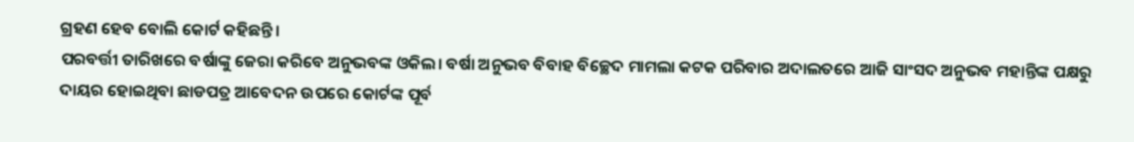ଗ୍ରହଣ ହେବ ବୋଲି କୋର୍ଟ କହିଛନ୍ତି।
ପରବର୍ତ୍ତୀ ତାରିଖରେ ବର୍ଷାଙ୍କୁ ଜେରା କରିବେ ଅନୁଭବଙ୍କ ଓକିଲ। ବର୍ଷା ଅନୁଭବ ବିବାହ ବିଚ୍ଛେଦ ମାମଲା କଟକ ପରିବାର ଅଦାଲତରେ ଆଜି ସାଂସଦ ଅନୁଭବ ମହାନ୍ତିଙ୍କ ପକ୍ଷରୁ ଦାୟର ହୋଇଥିବା ଛାଡପତ୍ର ଆବେଦନ ଉପରେ କୋର୍ଟଙ୍କ ପୂର୍ବ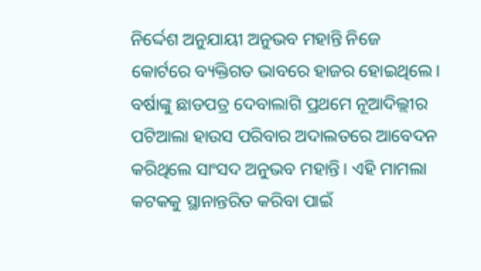ନିର୍ଦ୍ଦେଶ ଅନୁଯାୟୀ ଅନୁଭବ ମହାନ୍ତି ନିଜେ କୋର୍ଟରେ ବ୍ୟକ୍ତିଗତ ଭାବରେ ହାଜର ହୋଇଥିଲେ। ବର୍ଷାଙ୍କୁ ଛାଡପତ୍ର ଦେବାଲାଗି ପ୍ରଥମେ ନୂଆଦିଲ୍ଲୀର ପଟିଆଲା ହାଉସ ପରିବାର ଅଦାଲତରେ ଆବେଦନ କରିଥିଲେ ସାଂସଦ ଅନୁଭବ ମହାନ୍ତି। ଏହି ମାମଲା କଟକକୁ ସ୍ଥାନାନ୍ତରିତ କରିବା ପାଇଁ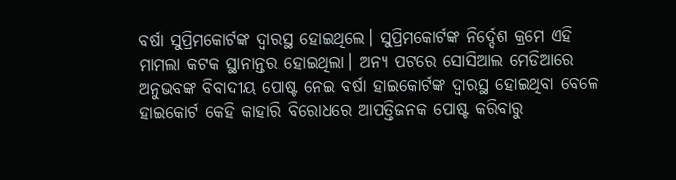ବର୍ଷା ସୁପ୍ରିମକୋର୍ଟଙ୍କ ଦ୍ୱାରସ୍ଥ ହୋଇଥିଲେ। ସୁପ୍ରିମକୋର୍ଟଙ୍କ ନିର୍ଦ୍ଦେଶ କ୍ରମେ ଏହି ମାମଲା କଟକ ସ୍ଥାନାନ୍ତର ହୋଇଥିଲା। ଅନ୍ୟ ପଟରେ ସୋସିଆଲ ମେଡିଆରେ ଅନୁଭବଙ୍କ ବିବାଦୀୟ ପୋଷ୍ଟ ନେଇ ବର୍ଷା ହାଇକୋର୍ଟଙ୍କ ଦ୍ୱାରସ୍ଥ ହୋଇଥିବା ବେଳେ ହାଇକୋର୍ଟ କେହି କାହାରି ବିରୋଧରେ ଆପତ୍ତିଜନକ ପୋଷ୍ଟ କରିବାରୁ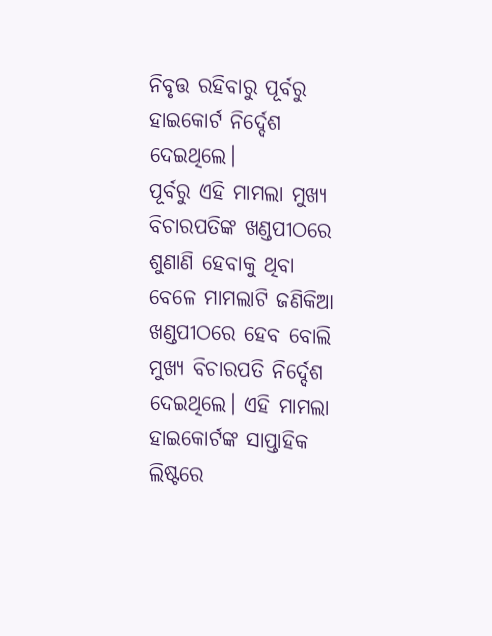ନିବୃତ୍ତ ରହିବାରୁ ପୂର୍ବରୁ ହାଇକୋର୍ଟ ନିର୍ଦ୍ଦେଶ ଦେଇଥିଲେ।
ପୂର୍ବରୁ ଏହି ମାମଲା ମୁଖ୍ୟ ବିଚାରପତିଙ୍କ ଖଣ୍ଡପୀଠରେ ଶୁଣାଣି ହେବାକୁ ଥିବା ବେଳେ ମାମଲାଟି ଜଣିକିଆ ଖଣ୍ଡପୀଠରେ ହେବ ବୋଲି ମୁଖ୍ୟ ବିଚାରପତି ନିର୍ଦ୍ଦେଶ ଦେଇଥିଲେ। ଏହି ମାମଲା ହାଇକୋର୍ଟଙ୍କ ସାପ୍ତାହିକ ଲିଷ୍ଟରେ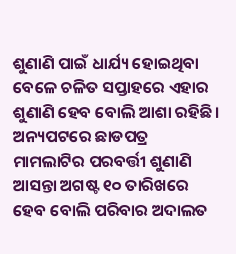ଶୁଣାଣି ପାଇଁ ଧାର୍ଯ୍ୟ ହୋଇଥିବା ବେଳେ ଚଳିତ ସପ୍ତାହରେ ଏହାର ଶୁଣାଣି ହେବ ବୋଲି ଆଶା ରହିଛି। ଅନ୍ୟପଟରେ ଛାଡପତ୍ର ମାମଲାଟିର ପରବର୍ତ୍ତୀ ଶୁଣାଣି ଆସନ୍ତା ଅଗଷ୍ଟ ୧୦ ତାରିଖରେ ହେବ ବୋଲି ପରିବାର ଅଦାଲତ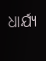ଧାର୍ଯ୍ୟ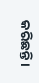କରିଛନ୍ତି।